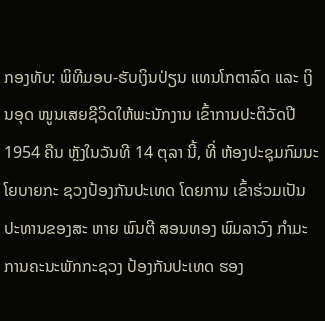ກອງທັບ: ພິທີມອບ-ຮັບເງິນປ່ຽນ ແທນໂກຕາລົດ ແລະ ເງິນອຸດ ໜູນເສຍຊີວິດໃຫ້ພະນັກງານ ເຂົ້າການປະຕິວັດປີ 1954 ຄືນ ຫຼັງໃນວັນທີ 14 ຕຸລາ ນີ້, ທີ່ ຫ້ອງປະຊຸມກົມນະໂຍບາຍກະ ຊວງປ້ອງກັນປະເທດ ໂດຍການ ເຂົ້າຮ່ວມເປັນປະທານຂອງສະ ຫາຍ ພົນຕີ ສອນທອງ ພົມລາວົງ ກຳມະການຄະນະພັກກະຊວງ ປ້ອງກັນປະເທດ ຮອງ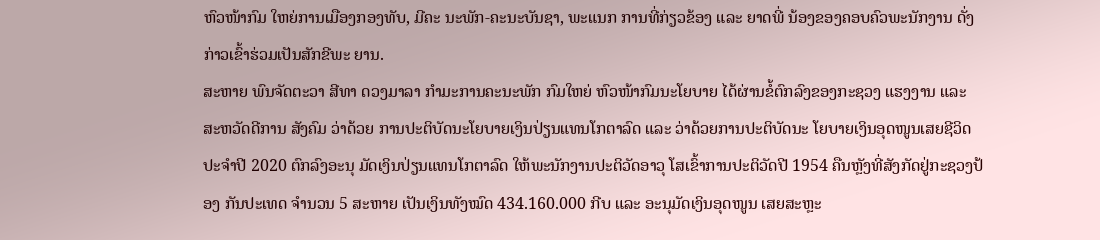ຫົວໜ້າກົມ ໃຫຍ່ການເມືອງກອງທັບ, ມີຄະ ນະພັກ-ຄະນະບັນຊາ, ພະແນກ ການທີ່ກ່ຽວຂ້ອງ ແລະ ຍາດພີ່ ນ້ອງຂອງຄອບຄົວພະນັກງານ ດັ່ງກ່າວເຂົ້າຮ່ວມເປັນສັກຂີພະ ຍານ.
ສະຫາຍ ພົນຈັດຕະວາ ສີທາ ດວງມາລາ ກຳມະການຄະນະພັກ ກົມໃຫຍ່ ຫົວໜ້າກົມນະໂຍບາຍ ໄດ້ຜ່ານຂໍ້ຕົກລົງຂອງກະຊວງ ແຮງງານ ແລະ ສະຫວັດດີການ ສັງຄົມ ວ່າດ້ວຍ ການປະຕິບັດນະໂຍບາຍເງິນປ່ຽນແທນໂກຕາລົດ ແລະ ວ່າດ້ວຍການປະຕິບັດນະ ໂຍບາຍເງິນອຸດໜູນເສຍຊີວິດ ປະຈຳປີ 2020 ຕົກລົງອະນຸ ມັດເງິນປ່ຽນແທນໂກຕາລົດ ໃຫ້ພະນັກງານປະຕິວັດອາວຸ ໂສເຂົ້າການປະຕິວັດປີ 1954 ຄືນຫຼັງທີ່ສັງກັດຢູ່ກະຊວງປ້ອງ ກັນປະເທດ ຈຳນວນ 5 ສະຫາຍ ເປັນເງິນທັງໝົດ 434.160.000 ກີບ ແລະ ອະນຸມັດເງິນອຸດໜູນ ເສຍສະຫຼະ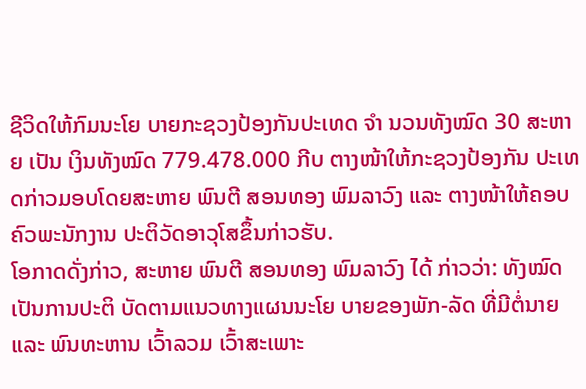ຊີວິດໃຫ້ກົມນະໂຍ ບາຍກະຊວງປ້ອງກັນປະເທດ ຈຳ ນວນທັງໝົດ 30 ສະຫາຍ ເປັນ ເງິນທັງໝົດ 779.478.000 ກີບ ຕາງໜ້າໃຫ້ກະຊວງປ້ອງກັນ ປະເທດກ່າວມອບໂດຍສະຫາຍ ພົນຕີ ສອນທອງ ພົມລາວົງ ແລະ ຕາງໜ້າໃຫ້ຄອບຄົວພະນັກງານ ປະຕິວັດອາວຸໂສຂຶ້ນກ່າວຮັບ.
ໂອກາດດັ່ງກ່າວ, ສະຫາຍ ພົນຕີ ສອນທອງ ພົມລາວົງ ໄດ້ ກ່າວວ່າ: ທັງໝົດເປັນການປະຕິ ບັດຕາມແນວທາງແຜນນະໂຍ ບາຍຂອງພັກ-ລັດ ທີ່ມີຕໍ່ນາຍ ແລະ ພົນທະຫານ ເວົ້າລວມ ເວົ້າສະເພາະ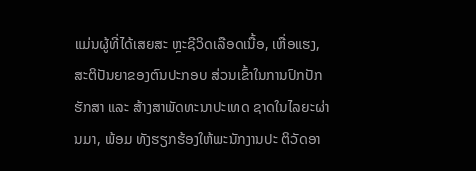ແມ່ນຜູ້ທີ່ໄດ້ເສຍສະ ຫຼະຊີວິດເລືອດເນື້ອ, ເຫື່ອແຮງ, ສະຕິປັນຍາຂອງຕົນປະກອບ ສ່ວນເຂົ້າໃນການປົກປັກຮັກສາ ແລະ ສ້າງສາພັດທະນາປະເທດ ຊາດໃນໄລຍະຜ່ານມາ, ພ້ອມ ທັງຮຽກຮ້ອງໃຫ້ພະນັກງານປະ ຕິວັດອາ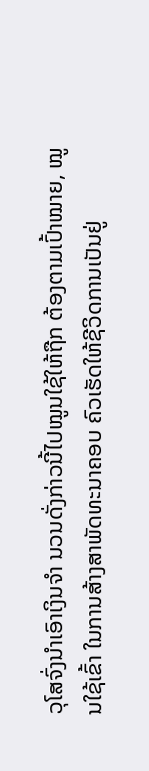ວຸໂສຈົ່ງນຳເອົາເງິນຈຳ ນວນດັ່ງກ່າວນີ້ໄປໝູນໃຊ້ໃຫ້ຖືກ ຕ້ອງຕາມເປົ້າໝາຍ, ໝູນໃຊ້ເຂົ້າ ໃນການສ້າງສາພັດທະນາຄອບ ຄົວເຮັດໃຫ້ຊີວິດການເປັນຢູ່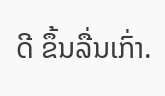ດີ ຂຶ້ນລື່ນເກົ່າ.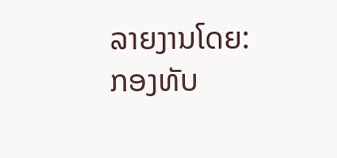ລາຍງານໂດຍ: ກອງທັບ